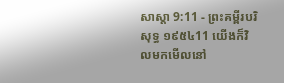សាស្តា 9:11 - ព្រះគម្ពីរបរិសុទ្ធ ១៩៥៤11 យើងក៏វិលមកមើលនៅ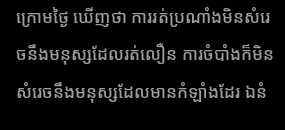ក្រោមថ្ងៃ ឃើញថា ការរត់ប្រណាំងមិនសំរេចនឹងមនុស្សដែលរត់លឿន ការចំបាំងក៏មិនសំរេចនឹងមនុស្សដែលមានកំឡាំងដែរ ឯនំ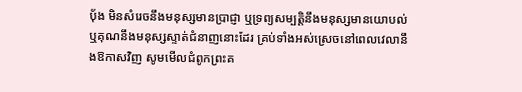បុ័ង មិនសំរេចនឹងមនុស្សមានប្រាជ្ញា ឬទ្រព្យសម្បត្តិនឹងមនុស្សមានយោបល់ ឬគុណនឹងមនុស្សស្ទាត់ជំនាញនោះដែរ គ្រប់ទាំងអស់ស្រេចនៅពេលវេលានឹងឱកាសវិញ សូមមើលជំពូកព្រះគ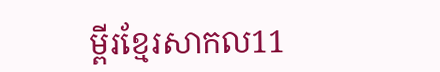ម្ពីរខ្មែរសាកល11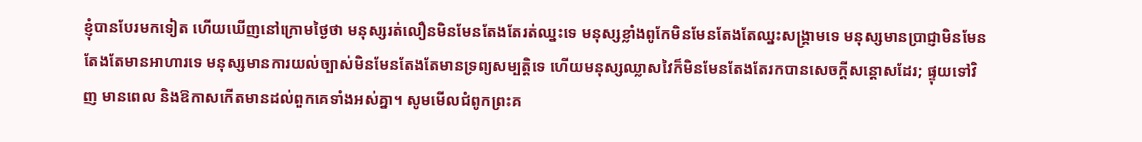ខ្ញុំបានបែរមកទៀត ហើយឃើញនៅក្រោមថ្ងៃថា មនុស្សរត់លឿនមិនមែនតែងតែរត់ឈ្នះទេ មនុស្សខ្លាំងពូកែមិនមែនតែងតែឈ្នះសង្គ្រាមទេ មនុស្សមានប្រាជ្ញាមិនមែនតែងតែមានអាហារទេ មនុស្សមានការយល់ច្បាស់មិនមែនតែងតែមានទ្រព្យសម្បត្តិទេ ហើយមនុស្សឈ្លាសវៃក៏មិនមែនតែងតែរកបានសេចក្ដីសន្ដោសដែរ; ផ្ទុយទៅវិញ មានពេល និងឱកាសកើតមានដល់ពួកគេទាំងអស់គ្នា។ សូមមើលជំពូកព្រះគ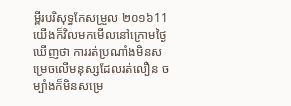ម្ពីរបរិសុទ្ធកែសម្រួល ២០១៦11 យើងក៏វិលមកមើលនៅក្រោមថ្ងៃ ឃើញថា ការរត់ប្រណាំងមិនសម្រេចលើមនុស្សដែលរត់លឿន ចម្បាំងក៏មិនសម្រេ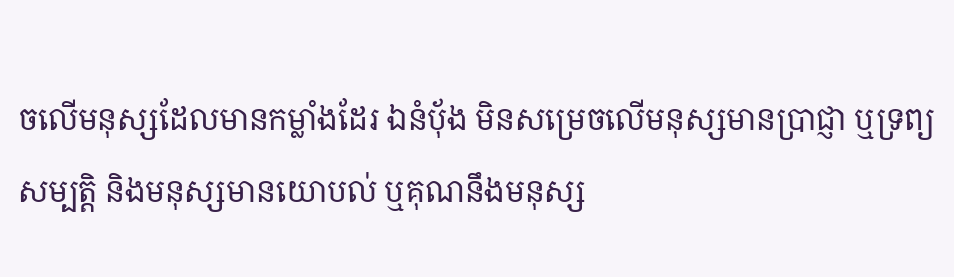ចលើមនុស្សដែលមានកម្លាំងដែរ ឯនំបុ័ង មិនសម្រេចលើមនុស្សមានប្រាជ្ញា ឬទ្រព្យសម្បត្តិ និងមនុស្សមានយោបល់ ឬគុណនឹងមនុស្ស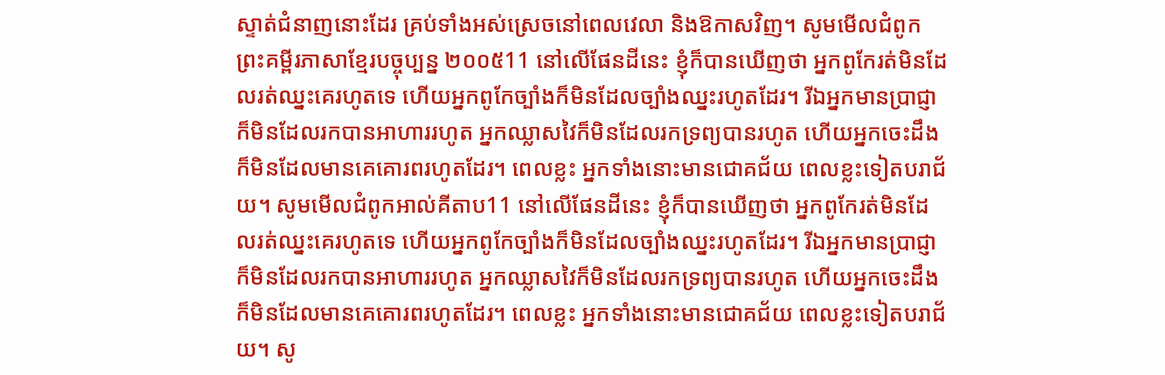ស្ទាត់ជំនាញនោះដែរ គ្រប់ទាំងអស់ស្រេចនៅពេលវេលា និងឱកាសវិញ។ សូមមើលជំពូកព្រះគម្ពីរភាសាខ្មែរបច្ចុប្បន្ន ២០០៥11 នៅលើផែនដីនេះ ខ្ញុំក៏បានឃើញថា អ្នកពូកែរត់មិនដែលរត់ឈ្នះគេរហូតទេ ហើយអ្នកពូកែច្បាំងក៏មិនដែលច្បាំងឈ្នះរហូតដែរ។ រីឯអ្នកមានប្រាជ្ញាក៏មិនដែលរកបានអាហាររហូត អ្នកឈ្លាសវៃក៏មិនដែលរកទ្រព្យបានរហូត ហើយអ្នកចេះដឹងក៏មិនដែលមានគេគោរពរហូតដែរ។ ពេលខ្លះ អ្នកទាំងនោះមានជោគជ័យ ពេលខ្លះទៀតបរាជ័យ។ សូមមើលជំពូកអាល់គីតាប11 នៅលើផែនដីនេះ ខ្ញុំក៏បានឃើញថា អ្នកពូកែរត់មិនដែលរត់ឈ្នះគេរហូតទេ ហើយអ្នកពូកែច្បាំងក៏មិនដែលច្បាំងឈ្នះរហូតដែរ។ រីឯអ្នកមានប្រាជ្ញាក៏មិនដែលរកបានអាហាររហូត អ្នកឈ្លាសវៃក៏មិនដែលរកទ្រព្យបានរហូត ហើយអ្នកចេះដឹងក៏មិនដែលមានគេគោរពរហូតដែរ។ ពេលខ្លះ អ្នកទាំងនោះមានជោគជ័យ ពេលខ្លះទៀតបរាជ័យ។ សូ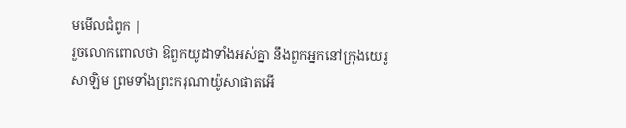មមើលជំពូក |
រួចលោកពោលថា ឱពួកយូដាទាំងអស់គ្នា នឹងពួកអ្នកនៅក្រុងយេរូសាឡិម ព្រមទាំងព្រះករុណាយ៉ូសាផាតអើ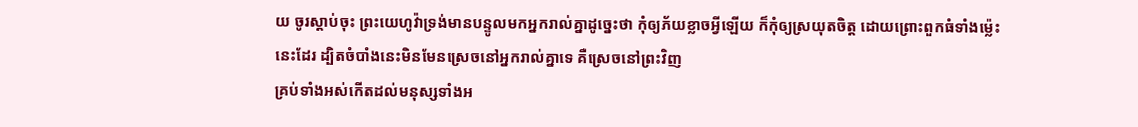យ ចូរស្តាប់ចុះ ព្រះយេហូវ៉ាទ្រង់មានបន្ទូលមកអ្នករាល់គ្នាដូច្នេះថា កុំឲ្យភ័យខ្លាចអ្វីឡើយ ក៏កុំឲ្យស្រយុតចិត្ត ដោយព្រោះពួកធំទាំងម៉្លេះនេះដែរ ដ្បិតចំបាំងនេះមិនមែនស្រេចនៅអ្នករាល់គ្នាទេ គឺស្រេចនៅព្រះវិញ
គ្រប់ទាំងអស់កើតដល់មនុស្សទាំងអ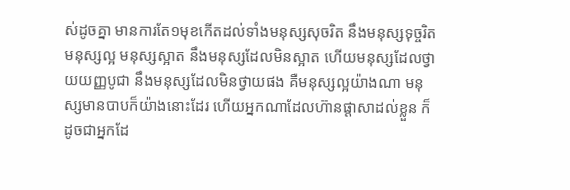ស់ដូចគ្នា មានការតែ១មុខកើតដល់ទាំងមនុស្សសុចរិត នឹងមនុស្សទុច្ចរិត មនុស្សល្អ មនុស្សស្អាត នឹងមនុស្សដែលមិនស្អាត ហើយមនុស្សដែលថ្វាយយញ្ញបូជា នឹងមនុស្សដែលមិនថ្វាយផង គឺមនុស្សល្អយ៉ាងណា មនុស្សមានបាបក៏យ៉ាងនោះដែរ ហើយអ្នកណាដែលហ៊ានផ្តាសាដល់ខ្លួន ក៏ដូចជាអ្នកដែ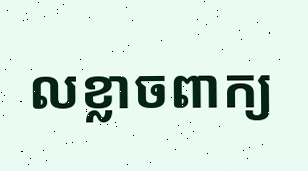លខ្លាចពាក្យ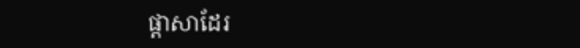ផ្តាសាដែរ